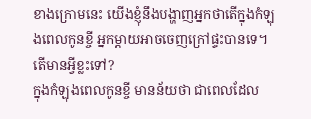ខាងក្រោមនេះ យើងខ្ញុំនឹងបង្ហាញអ្នកថាតើក្នុងកំឡុងពេលកូនខ្ចី អ្នកម្តាយអាចចេញក្រៅផ្ទះបានទេ។ តើមានអ្វីខ្លះទៅ?
ក្នុងកំឡុងពេលកូនខ្ចី មានន័យថា ជាពេលដែល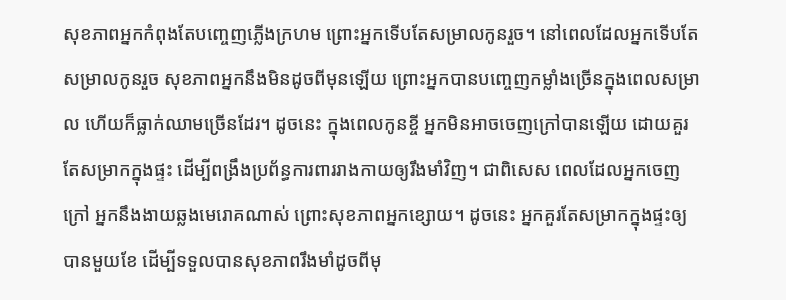សុខភាពអ្នកកំពុងតែបញ្ចេញភ្លើងក្រហម ព្រោះអ្នកទើបតែសម្រាលកូនរួច។ នៅពេលដែលអ្នកទើបតែសម្រាលកូនរួច សុខភាពអ្នកនឹងមិនដូចពីមុនឡើយ ព្រោះអ្នកបានបញ្ចេញកម្លាំងច្រើនក្នុងពេលសម្រាល ហើយក៏ធ្លាក់ឈាមច្រើនដែរ។ ដូចនេះ ក្នុងពេលកូនខ្ចី អ្នកមិនអាចចេញក្រៅបានឡើយ ដោយគួរតែសម្រាកក្នុងផ្ទះ ដើម្បីពង្រឹងប្រព័ន្ធការពាររាងកាយឲ្យរឹងមាំវិញ។ ជាពិសេស ពេលដែលអ្នកចេញក្រៅ អ្នកនឹងងាយឆ្លងមេរោគណាស់ ព្រោះសុខភាពអ្នកខ្សោយ។ ដូចនេះ អ្នកគួរតែសម្រាកក្នុងផ្ទះឲ្យបានមួយខែ ដើម្បីទទួលបានសុខភាពរឹងមាំដូចពីមុ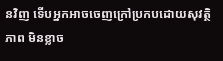នវិញ ទើបអ្នកអាចចេញក្រៅប្រកបដោយសុវត្ថិភាព មិនខ្លាច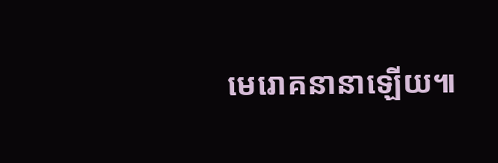មេរោគនានាឡើយ៕